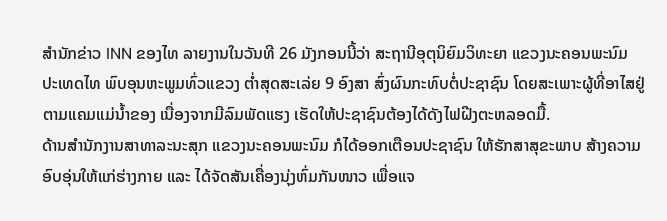ສຳນັກຂ່າວ INN ຂອງໄທ ລາຍງານໃນວັນທີ 26 ມັງກອນນີ້ວ່າ ສະຖານີອຸຕຸນິຍົມວິທະຍາ ແຂວງນະຄອນພະນົມ ປະເທດໄທ ພົບອຸນຫະພູມທົ່ວແຂວງ ຕ່ຳສຸດສະເລ່ຍ 9 ອົງສາ ສົ່ງຜົນກະທົບຕໍ່ປະຊາຊົນ ໂດຍສະເພາະຜູ້ທີ່ອາໄສຢູ່ ຕາມແຄມແມ່ນ້ຳຂອງ ເນື່ອງຈາກມີລົມພັດແຮງ ເຮັດໃຫ້ປະຊາຊົນຕ້ອງໄດ້ດັງໄຟຝີງຕະຫລອດມື້.
ດ້ານສຳນັກງານສາທາລະນະສຸກ ແຂວງນະຄອນພະນົມ ກໍໄດ້ອອກເຕືອນປະຊາຊົນ ໃຫ້ຮັກສາສຸຂະພາບ ສ້າງຄວາມອົບອຸ່ນໃຫ້ແກ່ຮ່າງກາຍ ແລະ ໄດ້ຈັດສັນເຄື່ອງນຸ່ງຫົ່ມກັນໜາວ ເພື່ອແຈ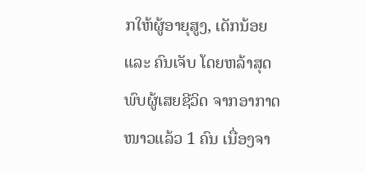ກໃຫ້ຜູ້ອາຍຸສູງ, ເດັກນ້ອຍ ແລະ ຄົນເຈັບ ໂດຍຫລ້າສຸດພົບຜູ້ເສຍຊີວິດ ຈາກອາກາດໜາວແລ້ວ 1 ຄົນ ເນື່ອງຈາ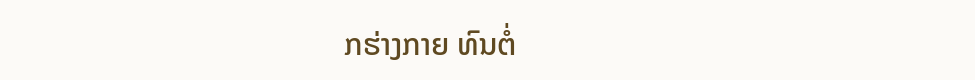ກຮ່າງກາຍ ທົນຕໍ່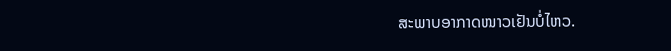ສະພາບອາກາດໜາວເຢັນບໍ່ໄຫວ.